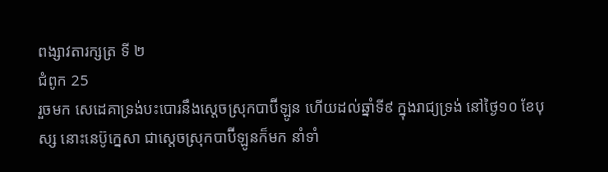ពង្សាវតារក្សត្រ ទី ២
ជំពូក 25
រួចមក សេដេគាទ្រង់បះបោរនឹងស្តេចស្រុកបាប៊ីឡូន ហើយដល់ឆ្នាំទី៩ ក្នុងរាជ្យទ្រង់ នៅថ្ងៃ១០ ខែបុស្ស នោះនេប៊ូក្នេសា ជាស្តេចស្រុកបាប៊ីឡូនក៏មក នាំទាំ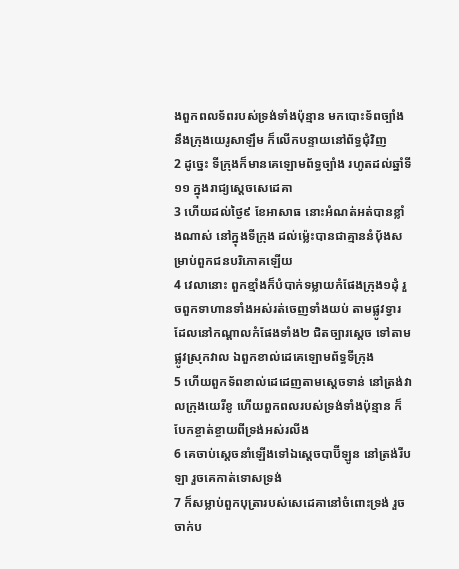ងពួកពលទ័ពរបស់ទ្រង់ទាំងប៉ុន្មាន មកបោះទ័ពច្បាំងនឹងក្រុងយេរូសាឡឹម ក៏លើកបន្ទាយនៅព័ទ្ធជុំវិញ
2 ដូច្នេះ ទីក្រុងក៏មានគេឡោមព័ទ្ធច្បាំង រហូតដល់ឆ្នាំទី១១ ក្នុងរាជ្យស្តេចសេដេគា
3 ហើយដល់ថ្ងៃ៩ ខែអាសាធ នោះអំណត់អត់បានខ្លាំងណាស់ នៅក្នុងទីក្រុង ដល់ម៉្លេះបានជាគ្មាននំបុ័ងសម្រាប់ពួកជនបរិភោគឡើយ
4 វេលានោះ ពួកខ្មាំងក៏បំបាក់ទម្លាយកំផែងក្រុង១ដុំ រួចពួកទាហានទាំងអស់រត់ចេញទាំងយប់ តាមផ្លូវទ្វារដែលនៅកណ្តាលកំផែងទាំង២ ជិតច្បារស្តេច ទៅតាមផ្លូវស្រុកវាល ឯពួកខាល់ដេគេឡោមព័ទ្ធទីក្រុង
5 ហើយពួកទ័ពខាល់ដេដេញតាមស្តេចទាន់ នៅត្រង់វាលក្រុងយេរីខូ ហើយពួកពលរបស់ទ្រង់ទាំងប៉ុន្មាន ក៏បែកខ្ចាត់ខ្ចាយពីទ្រង់អស់រលីង
6 គេចាប់ស្តេចនាំឡើងទៅឯស្តេចបាប៊ីឡូន នៅត្រង់រីបឡា រួចគេកាត់ទោសទ្រង់
7 ក៏សម្លាប់ពួកបុត្រារបស់សេដេគានៅចំពោះទ្រង់ រួចចាក់ប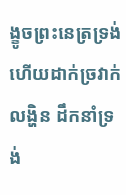ង្ខូចព្រះនេត្រទ្រង់ ហើយដាក់ច្រវាក់លង្ហិន ដឹកនាំទ្រង់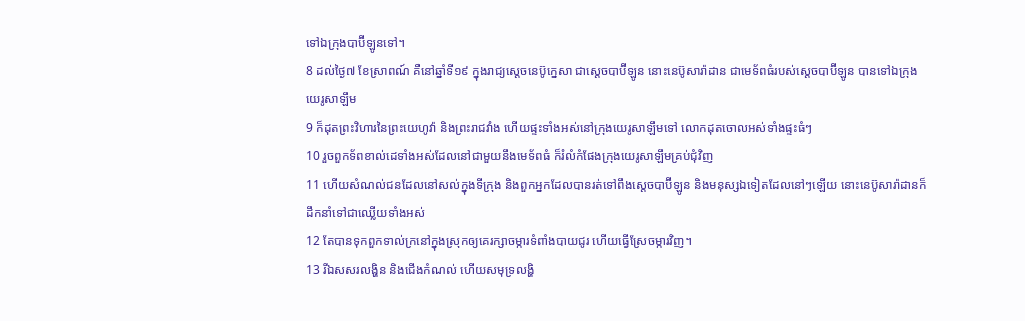ទៅឯក្រុងបាប៊ីឡូនទៅ។
8 ដល់ថ្ងៃ៧ ខែស្រាពណ៍ គឺនៅឆ្នាំទី១៩ ក្នុងរាជ្យស្តេចនេប៊ូក្នេសា ជាស្តេចបាប៊ីឡូន នោះនេប៊ូសារ៉ាដាន ជាមេទ័ពធំរបស់ស្តេចបាប៊ីឡូន បានទៅឯក្រុងយេរូសាឡឹម
9 ក៏ដុតព្រះវិហារនៃព្រះយេហូវ៉ា និងព្រះរាជវាំង ហើយផ្ទះទាំងអស់នៅក្រុងយេរូសាឡឹមទៅ លោកដុតចោលអស់ទាំងផ្ទះធំៗ
10 រួចពួកទ័ពខាល់ដេទាំងអស់ដែលនៅជាមួយនឹងមេទ័ពធំ ក៏រំលំកំផែងក្រុងយេរូសាឡឹមគ្រប់ជុំវិញ
11 ហើយសំណល់ជនដែលនៅសល់ក្នុងទីក្រុង និងពួកអ្នកដែលបានរត់ទៅពឹងស្តេចបាប៊ីឡូន និងមនុស្សឯទៀតដែលនៅៗឡើយ នោះនេប៊ូសារ៉ាដានក៏ដឹកនាំទៅជាឈ្លើយទាំងអស់
12 តែបានទុកពួកទាល់ក្រនៅក្នុងស្រុកឲ្យគេរក្សាចម្ការទំពាំងបាយជូរ ហើយធ្វើស្រែចម្ការវិញ។
13 រីឯសសរលង្ហិន និងជើងកំណល់ ហើយសមុទ្រលង្ហិ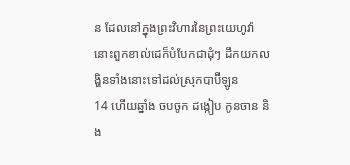ន ដែលនៅក្នុងព្រះវិហារនៃព្រះយេហូវ៉ា នោះពួកខាល់ដេក៏បំបែកជាដុំៗ ដឹកយកលង្ហិនទាំងនោះទៅដល់ស្រុកបាប៊ីឡូន
14 ហើយឆ្នាំង ចបចូក ដង្កៀប កូនចាន និង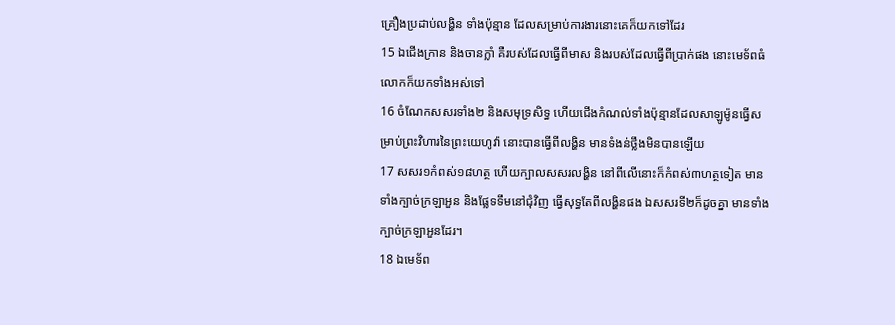គ្រឿងប្រដាប់លង្ហិន ទាំងប៉ុន្មាន ដែលសម្រាប់ការងារនោះគេក៏យកទៅដែរ
15 ឯជើងក្រាន និងចានក្លាំ គឺរបស់ដែលធ្វើពីមាស និងរបស់ដែលធ្វើពីប្រាក់ផង នោះមេទ័ពធំ លោកក៏យកទាំងអស់ទៅ
16 ចំណែកសសរទាំង២ និងសមុទ្រសិទ្ធ ហើយជើងកំណល់ទាំងប៉ុន្មានដែលសាឡូម៉ូនធ្វើសម្រាប់ព្រះវិហារនៃព្រះយេហូវ៉ា នោះបានធ្វើពីលង្ហិន មានទំងន់ថ្លឹងមិនបានឡើយ
17 សសរ១កំពស់១៨ហត្ថ ហើយក្បាលសសរលង្ហិន នៅពីលើនោះក៏កំពស់៣ហត្ថទៀត មានទាំងក្បាច់ក្រឡាអួន និងផ្លែទទឹមនៅជុំវិញ ធ្វើសុទ្ធតែពីលង្ហិនផង ឯសសរទី២ក៏ដូចគ្នា មានទាំងក្បាច់ក្រឡាអួនដែរ។
18 ឯមេទ័ព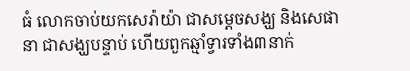ធំ លោកចាប់យកសេរ៉ាយ៉ា ជាសម្ដេចសង្ឃ និងសេផានា ជាសង្ឃបន្ទាប់ ហើយពួកឆ្មាំទ្វារទាំង៣នាក់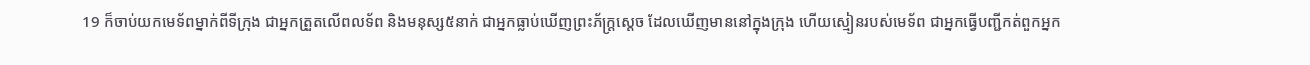19 ក៏ចាប់យកមេទ័ពម្នាក់ពីទីក្រុង ជាអ្នកត្រួតលើពលទ័ព និងមនុស្ស៥នាក់ ជាអ្នកធ្លាប់ឃើញព្រះភ័ក្ត្រស្តេច ដែលឃើញមាននៅក្នុងក្រុង ហើយស្មៀនរបស់មេទ័ព ជាអ្នកធ្វើបញ្ជីកត់ពួកអ្នក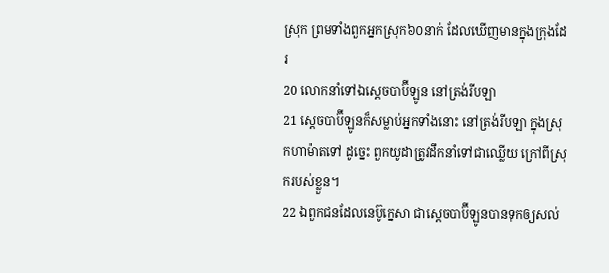ស្រុក ព្រមទាំងពួកអ្នកស្រុក៦០នាក់ ដែលឃើញមានក្នុងក្រុងដែរ
20 លោកនាំទៅឯស្តេចបាប៊ីឡូន នៅត្រង់រីបឡា
21 ស្តេចបាប៊ីឡូនក៏សម្លាប់អ្នកទាំងនោះ នៅត្រង់រីបឡា ក្នុងស្រុកហាម៉ាតទៅ ដូច្នេះ ពួកយូដាត្រូវដឹកនាំទៅជាឈ្លើយ ក្រៅពីស្រុករបស់ខ្លួន។
22 ឯពួកជនដែលនេប៊ូក្នេសា ជាស្តេចបាប៊ីឡូនបានទុកឲ្យសល់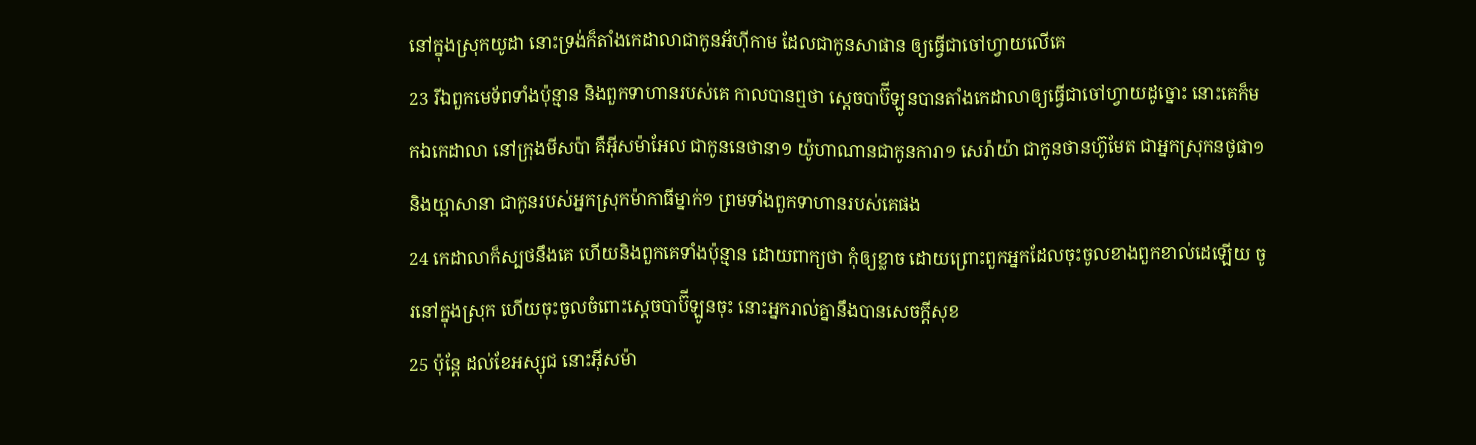នៅក្នុងស្រុកយូដា នោះទ្រង់ក៏តាំងកេដាលាជាកូនអ័ហ៊ីកាម ដែលជាកូនសាផាន ឲ្យធ្វើជាចៅហ្វាយលើគេ
23 រីឯពួកមេទ័ពទាំងប៉ុន្មាន និងពួកទាហានរបស់គេ កាលបានឮថា ស្តេចបាប៊ីឡូនបានតាំងកេដាលាឲ្យធ្វើជាចៅហ្វាយដូច្នោះ នោះគេក៏មកឯកេដាលា នៅក្រុងមីសប៉ា គឺអ៊ីសម៉ាអែល ជាកូននេថានា១ យ៉ូហាណានជាកូនការា១ សេរ៉ាយ៉ា ជាកូនថានហ៊ូមែត ជាអ្នកស្រុកនថូផា១ និងយ្អាសានា ជាកូនរបស់អ្នកស្រុកម៉ាកាធីម្នាក់១ ព្រមទាំងពួកទាហានរបស់គេផង
24 កេដាលាក៏ស្បថនឹងគេ ហើយនិងពួកគេទាំងប៉ុន្មាន ដោយពាក្យថា កុំឲ្យខ្លាច ដោយព្រោះពួកអ្នកដែលចុះចូលខាងពួកខាល់ដេឡើយ ចូរនៅក្នុងស្រុក ហើយចុះចូលចំពោះស្តេចបាប៊ីឡូនចុះ នោះអ្នករាល់គ្នានឹងបានសេចក្ដីសុខ
25 ប៉ុន្តែ ដល់ខែអស្សុជ នោះអ៊ីសម៉ា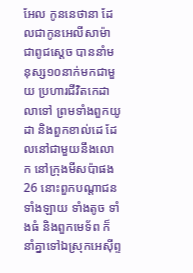អែល កូននេថានា ដែលជាកូនអេលីសាម៉ា ជាពូជស្តេច បាននាំមនុស្ស១០នាក់មកជាមួយ ប្រហារជីវិតកេដាលាទៅ ព្រមទាំងពួកយូដា និងពួកខាល់ដេ ដែលនៅជាមួយនឹងលោក នៅក្រុងមីសប៉ាផង
26 នោះពួកបណ្តាជនទាំងឡាយ ទាំងតូច ទាំងធំ និងពួកមេទ័ព ក៏នាំគ្នាទៅឯស្រុកអេស៊ីព្ទ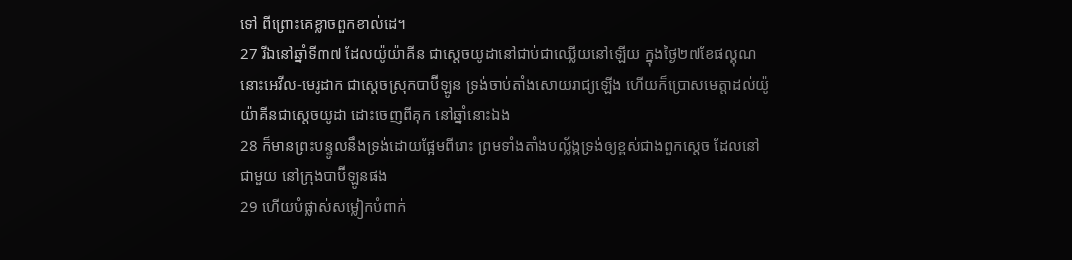ទៅ ពីព្រោះគេខ្លាចពួកខាល់ដេ។
27 រីឯនៅឆ្នាំទី៣៧ ដែលយ៉ូយ៉ាគីន ជាស្តេចយូដានៅជាប់ជាឈ្លើយនៅឡើយ ក្នុងថ្ងៃ២៧ខែផល្គុណ នោះអេវីល-មេរូដាក ជាស្តេចស្រុកបាប៊ីឡូន ទ្រង់ចាប់តាំងសោយរាជ្យឡើង ហើយក៏ប្រោសមេត្តាដល់យ៉ូយ៉ាគីនជាស្តេចយូដា ដោះចេញពីគុក នៅឆ្នាំនោះឯង
28 ក៏មានព្រះបន្ទូលនឹងទ្រង់ដោយផ្អែមពីរោះ ព្រមទាំងតាំងបល្ល័ង្កទ្រង់ឲ្យខ្ពស់ជាងពួកស្តេច ដែលនៅជាមួយ នៅក្រុងបាប៊ីឡូនផង
29 ហើយបំផ្លាស់សម្លៀកបំពាក់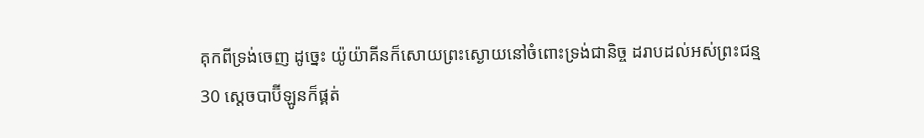គុកពីទ្រង់ចេញ ដូច្នេះ យ៉ូយ៉ាគីនក៏សោយព្រះស្ងោយនៅចំពោះទ្រង់ជានិច្ច ដរាបដល់អស់ព្រះជន្ម
30 ស្តេចបាប៊ីឡូនក៏ផ្គត់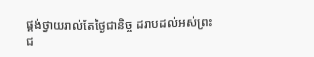ផ្គង់ថ្វាយរាល់តែថ្ងៃជានិច្ច ដរាបដល់អស់ព្រះជ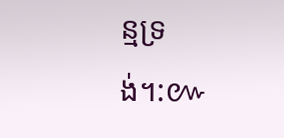ន្មទ្រង់។:៚